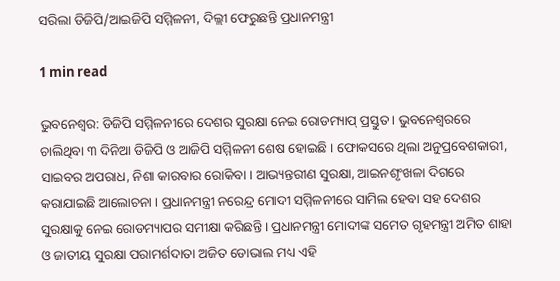ସରିଲା ଡିଜିପି/ଆଇଜିପି ସମ୍ମିଳନୀ, ଦିଲ୍ଲୀ ଫେରୁଛନ୍ତି ପ୍ରଧାନମନ୍ତ୍ରୀ

1 min read

ଭୁବନେଶ୍ବର: ଡିଜିପି ସମ୍ମିଳନୀରେ ଦେଶର ସୁରକ୍ଷା ନେଇ ରୋଡମ୍ୟାପ୍ ପ୍ରସ୍ତୁତ । ଭୁବନେଶ୍ଵରରେ ଚାଲିଥିବା ୩ ଦିନିଆ ଡିଜିପି ଓ ଆଜିପି ସମ୍ମିଳନୀ ଶେଷ ହୋଇଛି । ଫୋକସରେ ଥିଲା ଅନୁପ୍ରବେଶକାରୀ, ସାଇବର ଅପରାଧ, ନିଶା କାରବାର ରୋକିବା । ଆଭ୍ୟନ୍ତରୀଣ ସୁରକ୍ଷା, ଆଇନଶୃଂଖଳା ଦିଗରେ କରାଯାଇଛି ଆଲୋଚନା । ପ୍ରଧାନମନ୍ତ୍ରୀ ନରେନ୍ଦ୍ର ମୋଦୀ ସମ୍ମିଳନୀରେ ସାମିଲ ହେବା ସହ ଦେଶର ସୁରକ୍ଷାକୁ ନେଇ ରୋଡମ୍ୟାପର ସମୀକ୍ଷା କରିଛନ୍ତି । ପ୍ରଧାନମନ୍ତ୍ରୀ ମୋଦୀଙ୍କ ସମେତ ଗୃହମନ୍ତ୍ରୀ ଅମିତ ଶାହା ଓ ଜାତୀୟ ସୁରକ୍ଷା ପରାମର୍ଶଦାତା ଅଜିତ ଡୋଭାଲ ମଧ୍ୟ ଏହି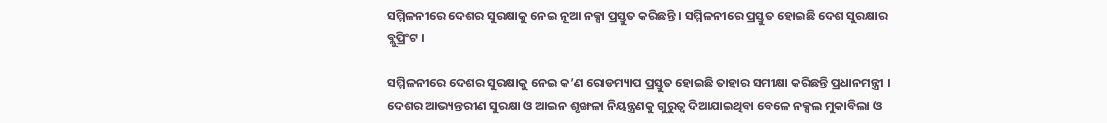ସମ୍ମିଳନୀରେ ଦେଶର ସୁରକ୍ଷାକୁ ନେଇ ନୂଆ ନକ୍ସା ପ୍ରସ୍ତୁତ କରିଛନ୍ତି । ସମ୍ମିଳନୀରେ ପ୍ରସ୍ତୁତ ହୋଇଛି ଦେଶ ସୁରକ୍ଷାର ବ୍ଲୁପ୍ରିଂଟ ।

ସମ୍ମିଳନୀରେ ଦେଶର ସୁରକ୍ଷାକୁ ନେଇ କ’ଣ ରୋଡମ୍ୟାପ ପ୍ରସ୍ତୁତ ହୋଇଛି ତାହାର ସମୀକ୍ଷା କରିଛନ୍ତି ପ୍ରଧାନମନ୍ତ୍ରୀ । ଦେଶର ଆଭ୍ୟନ୍ତରୀଣ ସୁରକ୍ଷା ଓ ଆଇନ ଶୃଙ୍ଖଳା ନିୟନ୍ତ୍ରଣକୁ ଗୁରୁତ୍ଵ ଦିଆଯାଇଥିବା ବେଳେ ନକ୍ସଲ ମୁକାବିଲା ଓ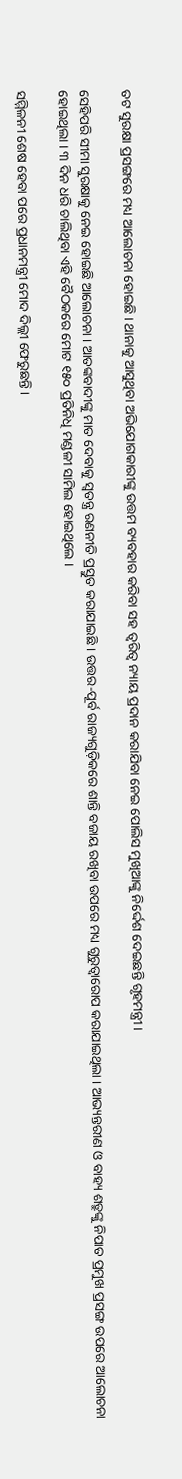ତଟ ସୁରକ୍ଷା ପ୍ରସଙ୍ଗରେ ମଧ୍ୟ ଆଲୋଚନା ହୋଇଛି । ଥାନାକୁ ଆସୁଥିବା ଅଭିଯୋଗକାରୀଙ୍କୁ ଉତ୍ତମ ବ୍ୟବହାର କରିବା ସହ ତ୍ବରିତ୍ବ ନ୍ୟାୟ ପ୍ରଦାନ କରାଯିବା ନେଇ ପୋଲିସ ମୁଖିଆଙ୍କୁ ନିର୍ଦ୍ଦେଶ ଦେଇଛନ୍ତି ଗୃହମନ୍ତ୍ରୀ ।

ସେହିପରି ସୀମା ସୁରକ୍ଷାକୁ ନେଇ ହୋଇଛି ଆଲୋଚନା । ଆତଙ୍କବାଦୀଙ୍କୁ ମାତ ଦେବାକୁ ସ୍ବତନ୍ତ୍ର ରଣନୀତି ପ୍ରସ୍ତୁତ କରାଯାଇଛି । ଉତ୍ତର-ପୂର୍ବ ରାଜ୍ୟଗୁଡ଼ିକରେ ଶାନ୍ତି ବଜାୟ ରଖିବା ଉପରେ ମଧ୍ୟ ଗୁରୁତ୍ଵାରୋପ କରାଯାଇଥିଲା । ଆଭ୍ୟନ୍ତରୀଣ ଓ ବାହ୍ୟ ଶତ୍ରୁଙ୍କୁ ନିପାତ ପ୍ରମୁଖ ପ୍ରସଙ୍ଗ ଉପରେ ଆଲୋଚନା ହୋଇଥିଲା । ୩ ଦିନ ଧରି ଚାଲିଥିବା ଏହି ବୈଠକରେ ମୋଟ ୧୫୦ ପ୍ରତିନିଧି ମଣ୍ଡଳୀ ସାମିଲ ହୋଇଥିଲେ ।

ସମ୍ମିଳନୀ ଶେଷ ହେବା ପରେ ପ୍ରଧାନମନ୍ତ୍ରୀ ମୋଦ ଦିଲ୍ଲୀ ଫେରୁଛନ୍ତି ।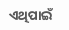ଏଥିପାଇଁ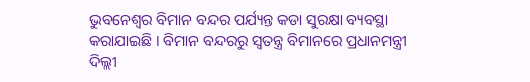ଭୁବନେଶ୍ବର ବିମାନ ବନ୍ଦର ପର୍ଯ୍ୟନ୍ତ କଡା ସୁରକ୍ଷା ବ୍ୟବସ୍ଥା କରାଯାଇଛି । ବିମାନ ବନ୍ଦରରୁ ସ୍ବତନ୍ତ୍ର ବିମାନରେ ପ୍ରଧାନମନ୍ତ୍ରୀ ଦିଲ୍ଲୀ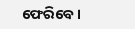ଫେରିବେ ।